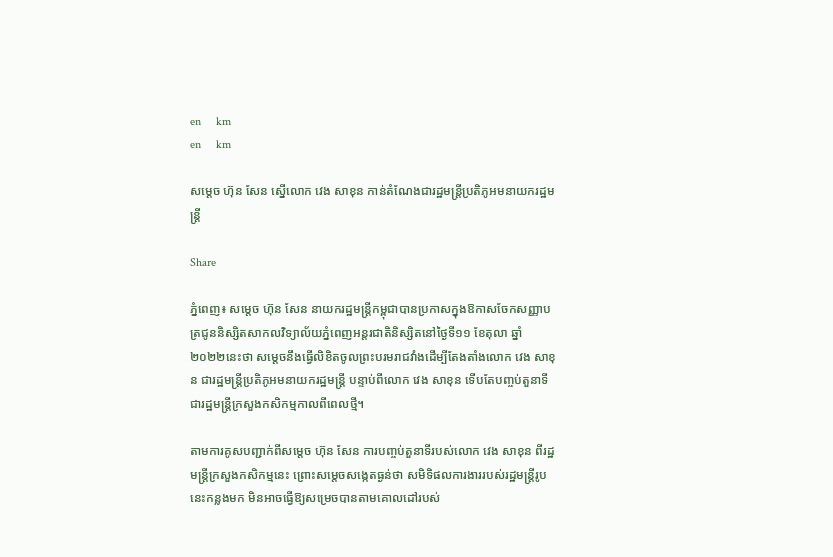en     km
en     km

សម្តេច ហ៊ុន សែន ស្នើលោក វេង សាខុន កាន់តំណែងជារដ្ឋមន្រ្តីប្រតិភូអមនាយករដ្ឋមន្រ្តី

Share

ភ្នំពេញ៖ សម្តេច ហ៊ុន សែន នាយករដ្ឋមន្ត្រីកម្ពុជាបានប្រកាសក្នុងឱកាសចែកសញ្ញាបត្រជូននិស្សិតសាកលវិទ្យាល័យភ្នំពេញអន្តរជាតិនិស្សិតនៅថ្ងៃទី១១ ខែតុលា ឆ្នាំ២០២២នេះថា សម្តេចនឹងធ្វើលិខិតចូលព្រះបរមរាជវាំងដើម្បីតែងតាំងលោក វេង សាខុន ជារដ្ឋមន្រ្តីប្រតិភូអមនាយករដ្ឋមន្រ្តី បន្ទាប់ពីលោក វេង សាខុន ទើបតែបញ្ចប់តួនាទីជារដ្ឋមន្រ្តីក្រសួងកសិកម្មកាលពីពេលថ្មី។

តាមការគូសបញ្ជាក់ពីសម្តេច ហ៊ុន សែន ការបញ្ចប់តួនាទីរបស់លោក វេង សាខុន ពីរដ្ឋមន្រ្តីក្រសួងកសិកម្មនេះ ព្រោះសម្តេចសង្កេតធ្ងន់ថា សមិទិផលការងាររបស់រដ្ឋមន្រ្តីរូបនេះកន្លងមក មិនអាចធ្វើឱ្យសម្រេចបានតាមគោលដៅរបស់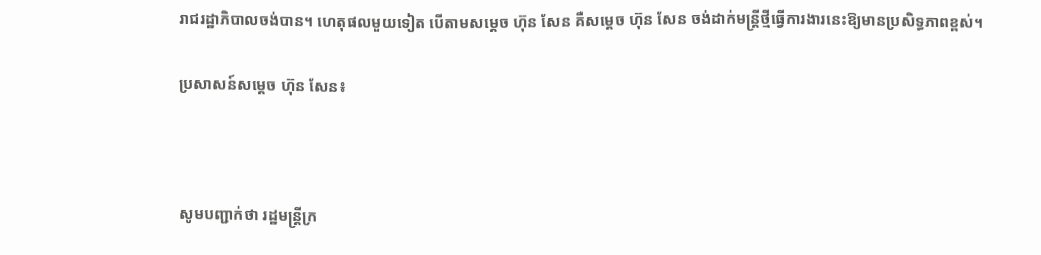រាជរដ្ឋាភិបាលចង់បាន។ ហេតុផលមួយទៀត បើតាមសម្តេច ហ៊ុន សែន គឺសម្តេច ហ៊ុន សែន ចង់ដាក់មន្រ្តីថ្មីធ្វើការងារនេះឱ្យមានប្រសិទ្ធភាពខ្ពស់។

ប្រសាសន៍សម្តេច ហ៊ុន សែន៖



សូមបញ្ជាក់ថា រដ្ឋមន្ត្រីក្រ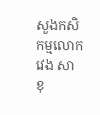សួងកសិកម្មលោក វេង សាខុ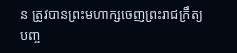ន ត្រូវបានព្រះមហាក្សចេញព្រះរាជក្រឹត្យបញ្ច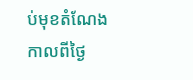ប់មុខតំណែងកាលពីថ្ងៃ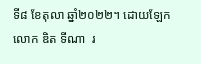ទី៨ ខែតុលា ឆ្នាំ២០២២។ ដោយឡែក លោក ឌិត ទីណា  រ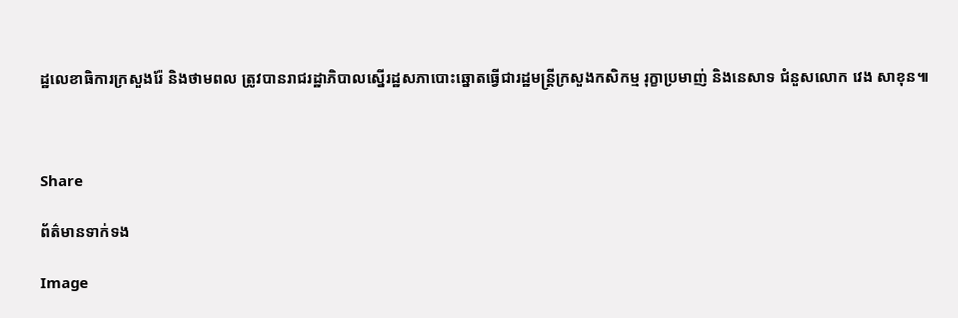ដ្ឋលេខាធិការក្រសួងរ៉ែ និងថាមពល ត្រូវបានរាជរដ្ឋាភិបាលស្នើរដ្ឋសភាបោះឆ្នោតធ្វើជារដ្ឋមន្ដ្រីក្រសួងកសិកម្ម រុក្ខាប្រមាញ់ និងនេសាទ ជំនួសលោក វេង សាខុន៕



Share

ព័ត៌មានទាក់ទង

Image